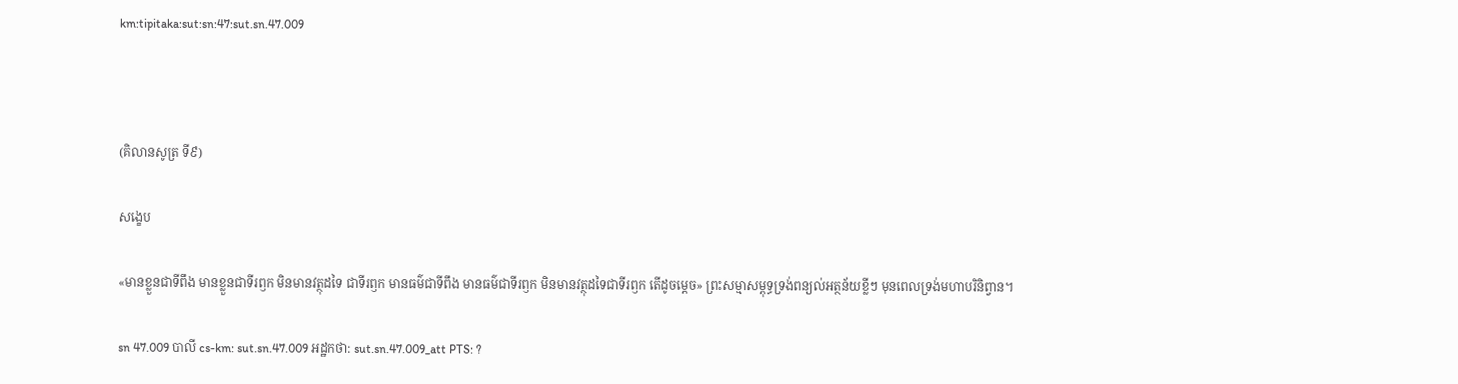km:tipitaka:sut:sn:47:sut.sn.47.009



(គិលានសូត្រ ទី៩)

សង្ខេប

«មានខ្លួនជាទីពឹង មានខ្លួនជាទីរឭក មិនមានវត្ថុដទៃ ជាទីរឭក មានធម៌ជាទីពឹង មានធម៌ជាទីរឭក មិនមានវត្ថុដទៃជាទីរឭក តើដូចម្តេច» ព្រះសម្មាសម្ពុទ្ធទ្រង់ពន្យល់អត្ថន័យខ្លីៗ មុនពេលទ្រង់មហាបរិនិព្វាន។

sn 47.009 បាលី cs-km: sut.sn.47.009 អដ្ឋកថា: sut.sn.47.009_att PTS: ?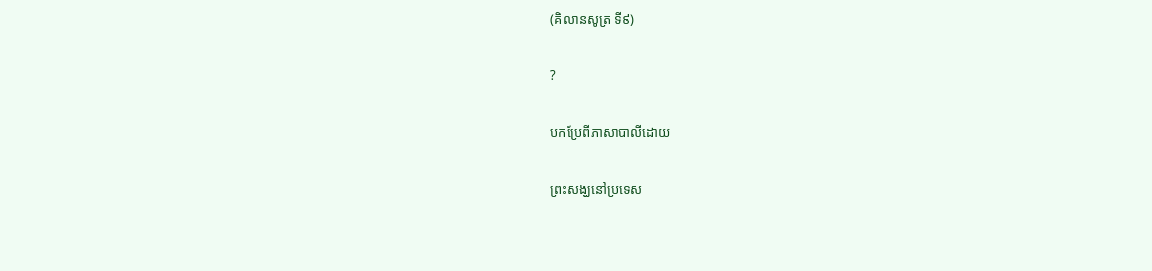(គិលានសូត្រ ទី៩)

?

បកប្រែពីភាសាបាលីដោយ

ព្រះសង្ឃនៅប្រទេស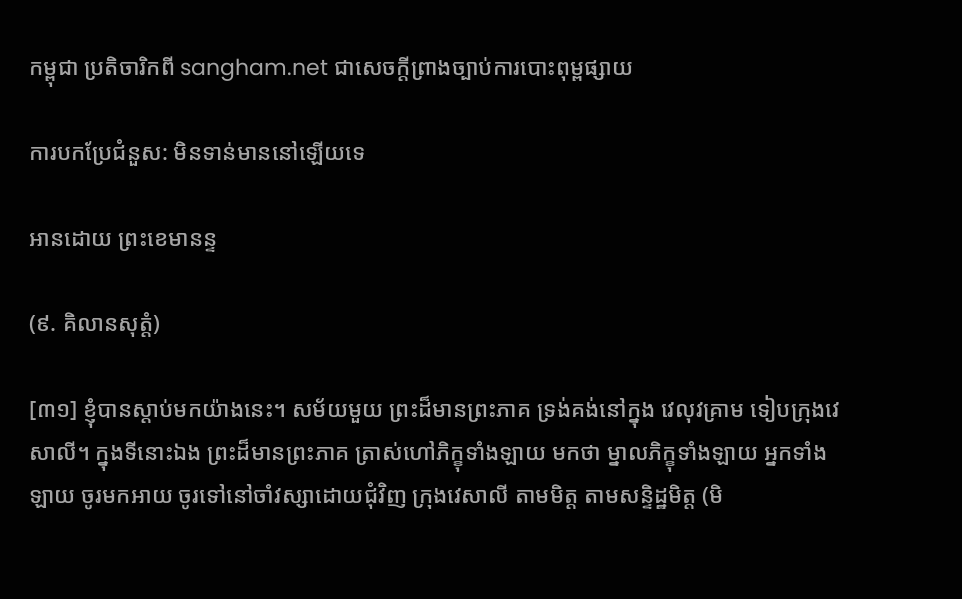កម្ពុជា ប្រតិចារិកពី sangham.net ជាសេចក្តីព្រាងច្បាប់ការបោះពុម្ពផ្សាយ

ការបកប្រែជំនួស: មិនទាន់មាននៅឡើយទេ

អានដោយ ព្រះខេមានន្ទ

(៩. គិលានសុត្តំ)

[៣១] ខ្ញុំបានស្តាប់មកយ៉ាងនេះ។ សម័យមួយ ព្រះដ៏មានព្រះភាគ ទ្រង់គង់នៅក្នុង វេលុវគ្រាម ទៀបក្រុងវេសាលី។ ក្នុងទីនោះឯង ព្រះដ៏មានព្រះភាគ ត្រាស់ហៅភិក្ខុទាំងឡាយ មកថា ម្នាលភិក្ខុទាំងឡាយ អ្នកទាំងឡាយ ចូរមកអាយ ចូរទៅនៅចាំវស្សាដោយជុំវិញ ក្រុងវេសាលី តាមមិត្ត តាមសន្ទិដ្ឋមិត្ត (មិ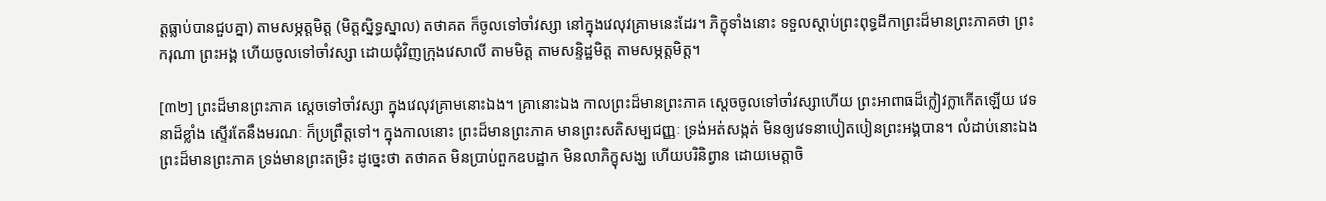ត្តធ្លាប់បានជួបគ្នា) តាមសម្ភត្តមិត្ត (មិត្តស្និទ្ធស្នាល) តថាគត ក៏ចូលទៅចាំវស្សា នៅក្នុងវេលុវគ្រាមនេះដែរ។ ភិក្ខុទាំងនោះ ទទួលស្តាប់ព្រះពុទ្ធដីកាព្រះដ៏មានព្រះភាគថា ព្រះករុណា ព្រះអង្គ ហើយចូលទៅចាំវស្សា ដោយជុំវិញក្រុងវេសាលី តាមមិត្ត តាមសន្ទិដ្ឋមិត្ត តាមសម្ភត្តមិត្ត។

[៣២] ព្រះដ៏មានព្រះភាគ ស្តេចទៅចាំវស្សា ក្នុងវេលុវគ្រាមនោះឯង។ គ្រានោះឯង កាលព្រះដ៏មានព្រះភាគ ស្តេចចូលទៅចាំវស្សាហើយ ព្រះអាពាធដ៏ក្លៀវក្លាកើតឡើយ វេទនាដ៏ខ្លាំង ស្ទើរតែនឹងមរណៈ ក៏ប្រព្រឹត្តទៅ។ ក្នុងកាលនោះ ព្រះដ៏មានព្រះភាគ មានព្រះសតិសម្បជញ្ញៈ ទ្រង់អត់សង្កត់ មិនឲ្យវេទនាបៀតបៀនព្រះអង្គបាន។ លំដាប់នោះឯង ព្រះដ៏មានព្រះភាគ ទ្រង់មានព្រះតម្រិះ ដូច្នេះថា តថាគត មិនប្រាប់ពួកឧបដ្ឋាក មិនលាភិក្ខុសង្ឃ ហើយបរិនិព្វាន ដោយមេត្តាចិ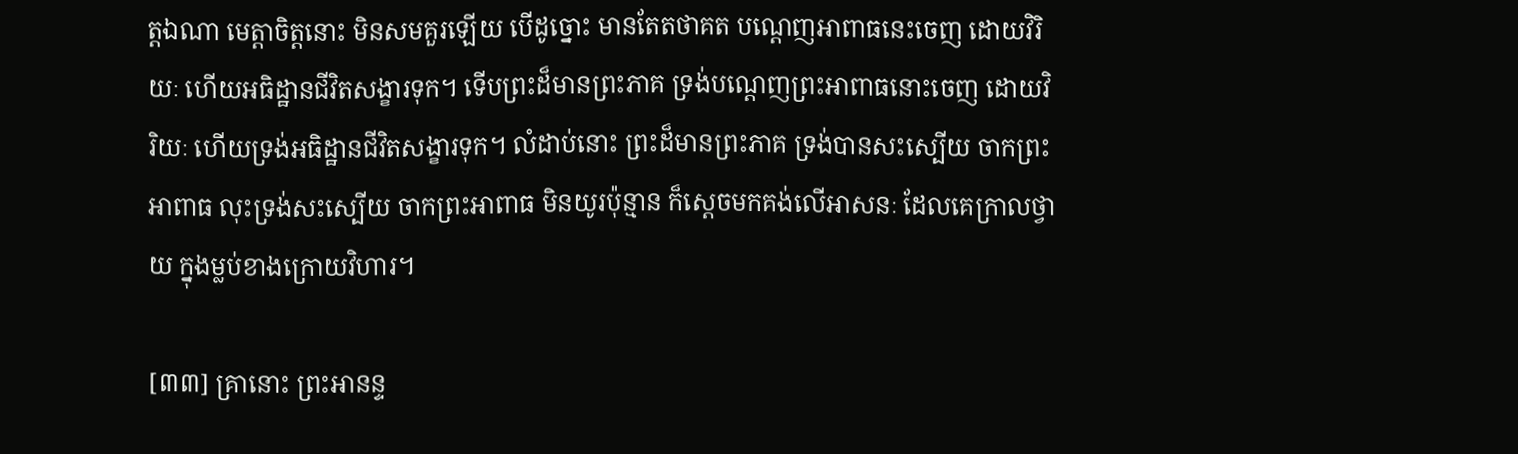ត្តឯណា មេត្តាចិត្តនោះ មិនសមគួរឡើយ បើដូច្នោះ មានតែតថាគត បណ្តេញអាពាធនេះចេញ ដោយវិរិយៈ ហើយអធិដ្ឋានជីវិតសង្ខារទុក។ ទើបព្រះដ៏មានព្រះភាគ ទ្រង់បណ្តេញព្រះអាពាធនោះចេញ ដោយវិរិយៈ ហើយទ្រង់អធិដ្ឋានជីវិតសង្ខារទុក។ លំដាប់នោះ ព្រះដ៏មានព្រះភាគ ទ្រង់បានសះស្បើយ ចាកព្រះអាពាធ លុះទ្រង់សះស្បើយ ចាកព្រះអាពាធ មិនយូរប៉ុន្មាន ក៏ស្តេចមកគង់លើអាសនៈ ដែលគេក្រាលថ្វាយ ក្នុងម្លប់ខាងក្រោយវិហារ។

[៣៣] គ្រានោះ ព្រះអានន្ទ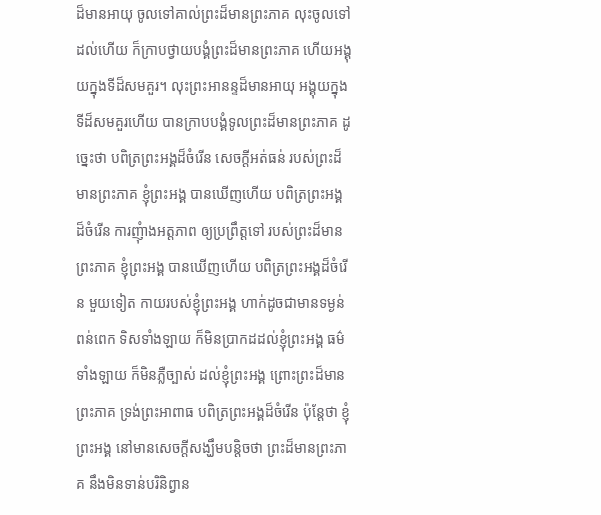ដ៏មានអាយុ ចូលទៅគាល់ព្រះដ៏មានព្រះភាគ លុះចូលទៅដល់ហើយ ក៏ក្រាបថ្វាយបង្គំព្រះដ៏មានព្រះភាគ ហើយអង្គុយក្នុងទីដ៏សមគួរ។ លុះព្រះអានន្ទដ៏មានអាយុ អង្គុយក្នុងទីដ៏សមគួរហើយ បានក្រាបបង្គំទូលព្រះដ៏មានព្រះភាគ ដូច្នេះថា បពិត្រព្រះអង្គដ៏ចំរើន សេចក្តីអត់ធន់ របស់ព្រះដ៏មានព្រះភាគ ខ្ញុំព្រះអង្គ បានឃើញហើយ បពិត្រព្រះអង្គដ៏ចំរើន ការញុំាងអត្តភាព ឲ្យប្រព្រឹត្តទៅ របស់ព្រះដ៏មានព្រះភាគ ខ្ញុំព្រះអង្គ បានឃើញហើយ បពិត្រព្រះអង្គដ៏ចំរើន មួយទៀត កាយរបស់ខ្ញុំព្រះអង្គ ហាក់ដូចជាមានទម្ងន់ពន់ពេក ទិសទាំងឡាយ ក៏មិនប្រាកដដល់ខ្ញុំព្រះអង្គ ធម៌ទាំងឡាយ ក៏មិនភ្លឺច្បាស់ ដល់ខ្ញុំព្រះអង្គ ព្រោះព្រះដ៏មានព្រះភាគ ទ្រង់ព្រះអាពាធ បពិត្រព្រះអង្គដ៏ចំរើន ប៉ុន្តែថា ខ្ញុំព្រះអង្គ នៅមានសេចក្តីសង្ឃឹមបន្តិចថា ព្រះដ៏មានព្រះភាគ នឹងមិនទាន់បរិនិព្វាន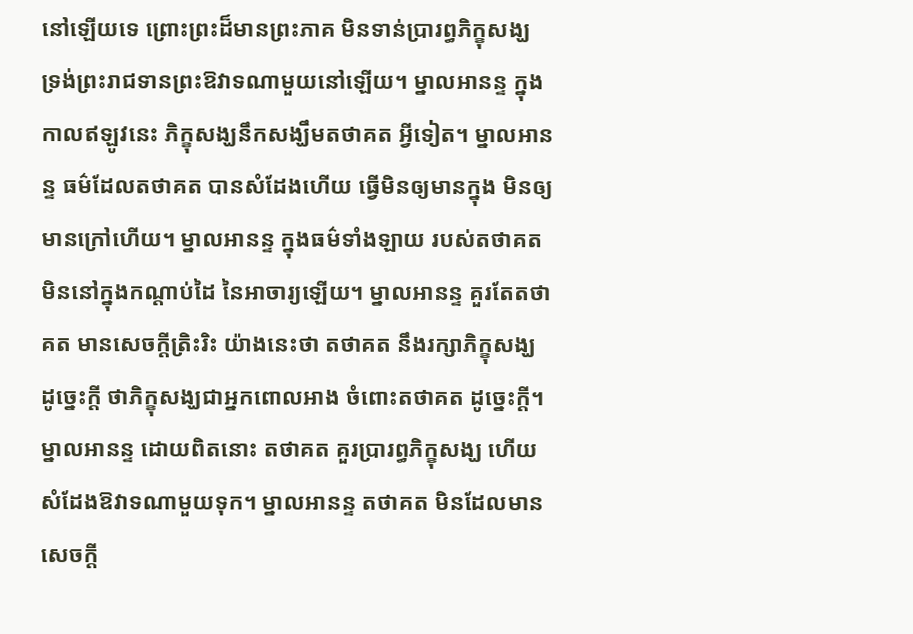នៅឡើយទេ ព្រោះព្រះដ៏មានព្រះភាគ មិនទាន់ប្រារព្ធភិក្ខុសង្ឃ ទ្រង់ព្រះរាជទានព្រះឱវាទណាមួយនៅឡើយ។ ម្នាលអានន្ទ ក្នុងកាលឥឡូវនេះ ភិក្ខុសង្ឃនឹកសង្ឃឹមតថាគត អ្វីទៀត។ ម្នាលអានន្ទ ធម៌ដែលតថាគត បានសំដែងហើយ ធ្វើមិនឲ្យមានក្នុង មិនឲ្យមានក្រៅហើយ។ ម្នាលអានន្ទ ក្នុងធម៌ទាំងឡាយ របស់តថាគត មិននៅក្នុងកណ្តាប់ដៃ នៃអាចារ្យឡើយ។ ម្នាលអានន្ទ គួរតែតថាគត មានសេចក្តីត្រិះរិះ យ៉ាងនេះថា តថាគត នឹងរក្សាភិក្ខុសង្ឃ ដូច្នេះក្តី ថាភិក្ខុសង្ឃជាអ្នកពោលអាង ចំពោះតថាគត ដូច្នេះក្តី។ ម្នាលអានន្ទ ដោយពិតនោះ តថាគត គួរប្រារព្ធភិក្ខុសង្ឃ ហើយសំដែងឱវាទណាមួយទុក។ ម្នាលអានន្ទ តថាគត មិនដែលមានសេចក្តី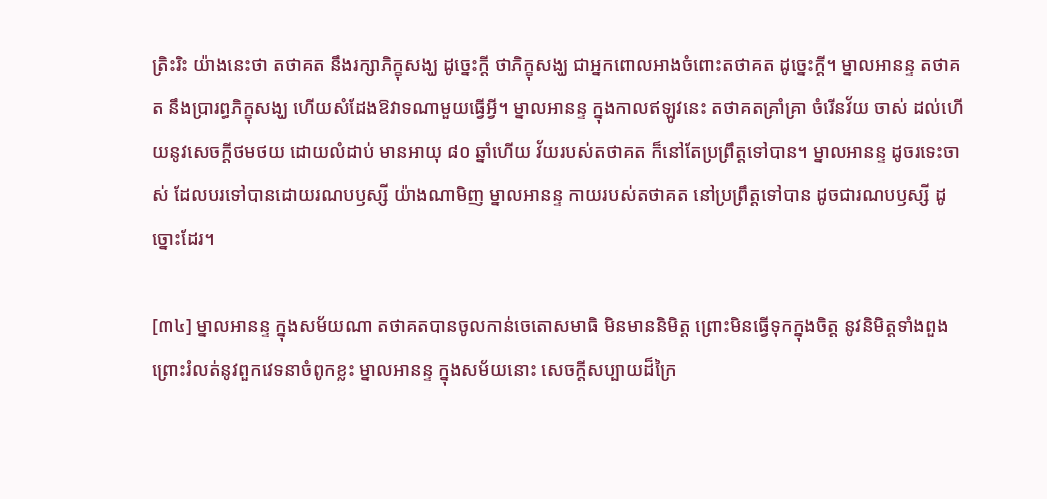ត្រិះរិះ យ៉ាងនេះថា តថាគត នឹងរក្សាភិក្ខុសង្ឃ ដូច្នេះក្តី ថាភិក្ខុសង្ឃ ជាអ្នកពោលអាងចំពោះតថាគត ដូច្នេះក្តី។ ម្នាលអានន្ទ តថាគត នឹងប្រារព្ធភិក្ខុសង្ឃ ហើយសំដែងឱវាទណាមួយធ្វើអ្វី។ ម្នាលអានន្ទ ក្នុងកាលឥឡូវនេះ តថាគតគ្រាំគ្រា ចំរើនវ័យ ចាស់ ដល់ហើយនូវសេចក្តីថមថយ ដោយលំដាប់ មានអាយុ ៨០ ឆ្នាំហើយ វ័យរបស់តថាគត ក៏នៅតែប្រព្រឹត្តទៅបាន។ ម្នាលអានន្ទ ដូចរទេះចាស់ ដែលបរទៅបានដោយរណបឫស្សី យ៉ាងណាមិញ ម្នាលអានន្ទ កាយរបស់តថាគត នៅប្រព្រឹត្តទៅបាន ដូចជារណបឫស្សី ដូច្នោះដែរ។

[៣៤] ម្នាលអានន្ទ ក្នុងសម័យណា តថាគតបានចូលកាន់ចេតោសមាធិ មិនមាននិមិត្ត ព្រោះមិនធ្វើទុកក្នុងចិត្ត នូវនិមិត្តទាំងពួង ព្រោះរំលត់នូវពួកវេទនាចំពូកខ្លះ ម្នាលអានន្ទ ក្នុងសម័យនោះ សេចក្តីសប្បាយដ៏ក្រៃ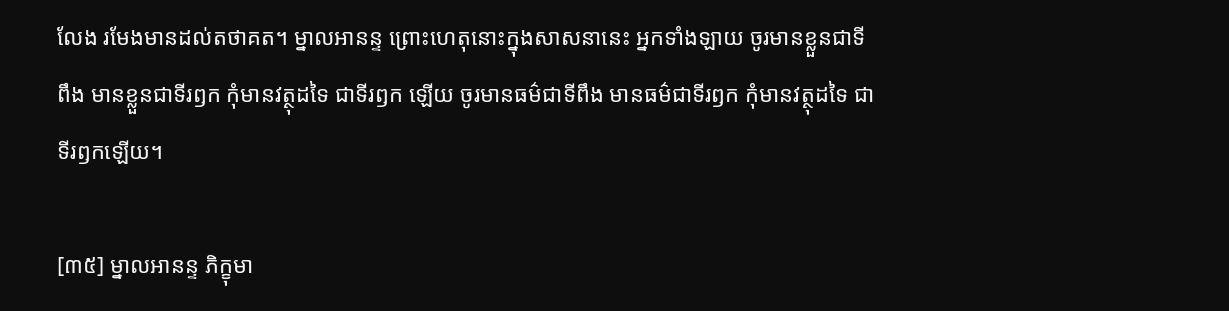លែង រមែងមានដល់តថាគត។ ម្នាលអានន្ទ ព្រោះហេតុនោះក្នុងសាសនានេះ អ្នកទាំងឡាយ ចូរមានខ្លួនជាទីពឹង មានខ្លួនជាទីរឭក កុំមានវត្ថុដទៃ ជាទីរឭក ឡើយ ចូរមានធម៌ជាទីពឹង មានធម៌ជាទីរឭក កុំមានវត្ថុដទៃ ជាទីរឭកឡើយ។

[៣៥] ម្នាលអានន្ទ ភិក្ខុមា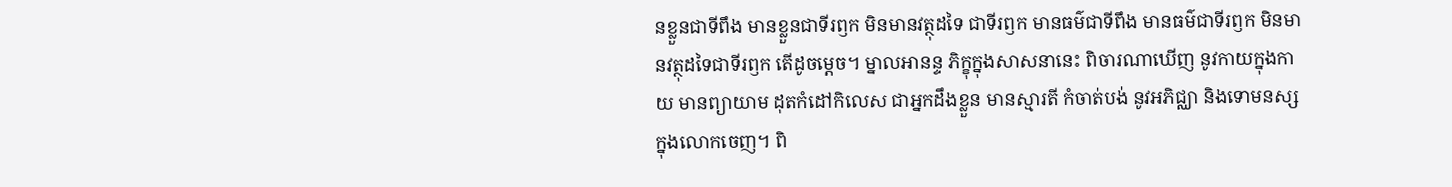នខ្លួនជាទីពឹង មានខ្លួនជាទីរឭក មិនមានវត្ថុដទៃ ជាទីរឭក មានធម៌ជាទីពឹង មានធម៌ជាទីរឭក មិនមានវត្ថុដទៃជាទីរឭក តើដូចម្តេច។ ម្នាលអានន្ទ ភិក្ខុក្នុងសាសនានេះ ពិចារណាឃើញ នូវកាយក្នុងកាយ មានព្យាយាម ដុតកំដៅកិលេស ជាអ្នកដឹងខ្លួន មានស្មារតី កំចាត់បង់ នូវអភិជ្ឈា និងទោមនស្ស ក្នុងលោកចេញ។ ពិ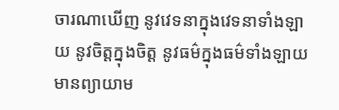ចារណាឃើញ នូវវេទនាក្នុងវេទនាទាំងឡាយ នូវចិត្តក្នុងចិត្ត នូវធម៌ក្នុងធម៌ទាំងឡាយ មានព្យាយាម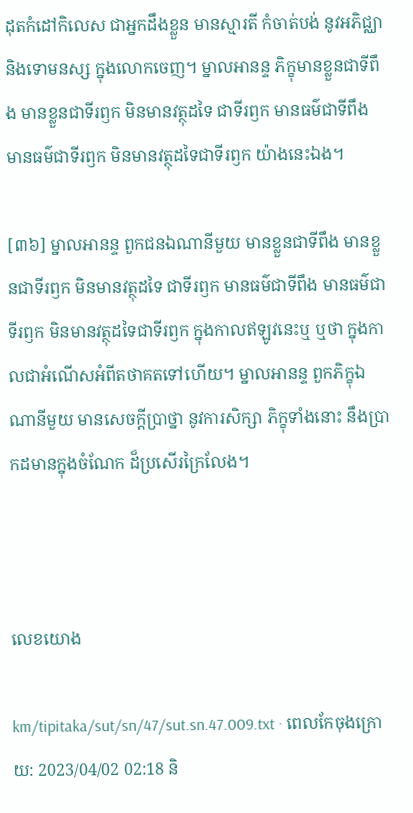ដុតកំដៅកិលេស ជាអ្នកដឹងខ្លួន មានស្មារតី កំចាត់បង់ នូវអភិជ្ឈា និងទោមនស្ស ក្នុងលោកចេញ។ ម្នាលអានន្ទ ភិក្ខុមានខ្លួនជាទីពឹង មានខ្លួនជាទីរឭក មិនមានវត្ថុដទៃ ជាទីរឭក មានធម៌ជាទីពឹង មានធម៌ជាទីរឭក មិនមានវត្ថុដទៃជាទីរឭក យ៉ាងនេះឯង។

[៣៦] ម្នាលអានន្ទ ពួកជនឯណានីមួយ មានខ្លួនជាទីពឹង មានខ្លួនជាទីរឭក មិនមានវត្ថុដទៃ ជាទីរឭក មានធម៌ជាទីពឹង មានធម៌ជាទីរឭក មិនមានវត្ថុដទៃជាទីរឭក ក្នុងកាលឥឡូវនេះឬ ឬថា ក្នុងកាលជាអំណើសអំពីតថាគតទៅហើយ។ ម្នាលអានន្ទ ពួកភិក្ខុឯណានីមួយ មានសេចក្តីប្រាថ្នា នូវការសិក្សា ភិក្ខុទាំងនោះ នឹងប្រាកដមានក្នុងចំណែក ដ៏ប្រសើរក្រៃលែង។



លេខយោង

km/tipitaka/sut/sn/47/sut.sn.47.009.txt · ពេលកែចុងក្រោយ: 2023/04/02 02:18 និ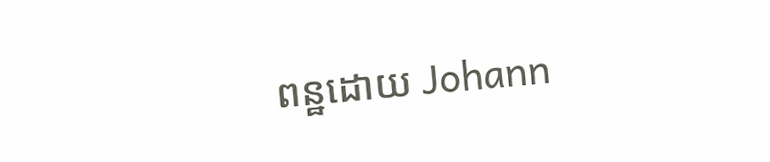ពន្ឋដោយ Johann